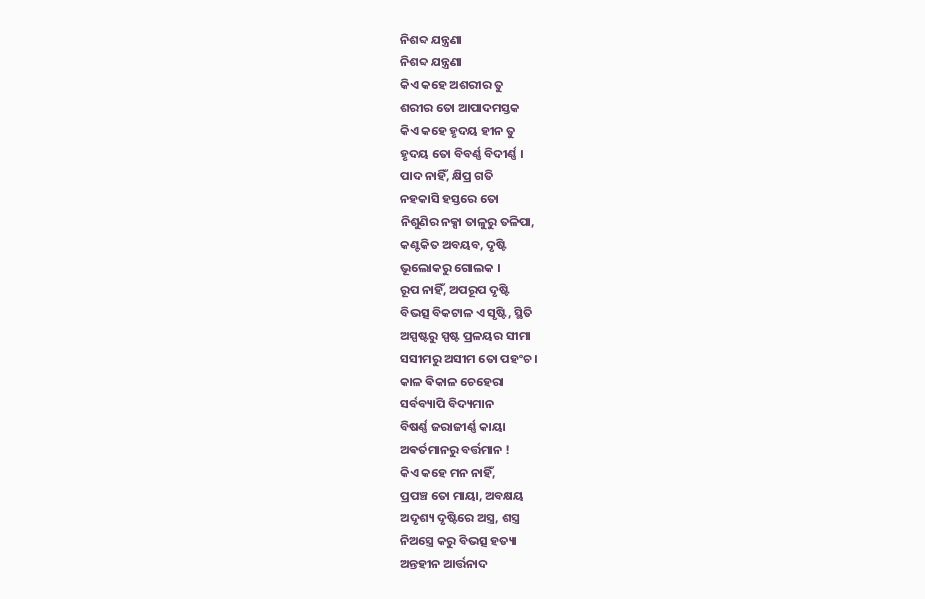ନିଶବ୍ଦ ଯନ୍ତ୍ରଣା
ନିଶବ୍ଦ ଯନ୍ତ୍ରଣା
କିଏ କହେ ଅଶରୀର ତୁ
ଶରୀର ତୋ ଆପାଦମସ୍ତକ
କିଏ କହେ ହୃଦୟ ହୀନ ତୁ
ହୃଦୟ ତୋ ବିବର୍ଣ୍ଣ ବିଦୀର୍ଣ୍ଣ ।
ପାଦ ନାହିଁ, କ୍ଷିପ୍ର ଗତି
ନହକାସି ହସ୍ତରେ ତୋ
ନିଶୁଣିର ନକ୍ସା ତାଳୁରୁ ତଳିପା,
କଣ୍ଟକିତ ଅବୟବ, ଦୃଷ୍ଟି
ଭୂଲୋକରୁ ଗୋଲକ ।
ରୂପ ନାହିଁ, ଅପରୂପ ଦୃଷ୍ଟି
ବିଭତ୍ସ ବିକଟାଳ ଏ ସୃଷ୍ଟି, ସ୍ଥିତି
ଅସ୍ପଷ୍ଟରୁ ସ୍ପଷ୍ଟ ପ୍ରଳୟର ସୀମା
ସସୀମରୁ ଅସୀମ ତୋ ପହଂଚ ।
କାଳ ଵିକାଳ ଚେହେରା
ସର୍ବବ୍ୟାପି ବିଦ୍ୟମାନ
ବିଷର୍ଣ୍ଣ ଜରାଜୀର୍ଣ୍ଣ କାୟା
ଅଵର୍ତମାନରୁ ବର୍ତ୍ତମାନ !
କିଏ କହେ ମନ ନାହିଁ,
ପ୍ରପଞ୍ଚ ତୋ ମାୟା, ଅବକ୍ଷୟ
ଅଦୃଶ୍ୟ ଦୃଷ୍ଟିରେ ଅସ୍ତ୍ର, ଶସ୍ତ୍ର
ନିଅସ୍ତ୍ରେ କରୁ ବିଭତ୍ସ ହତ୍ୟା
ଅନ୍ତହୀନ ଆର୍ତ୍ତନାଦ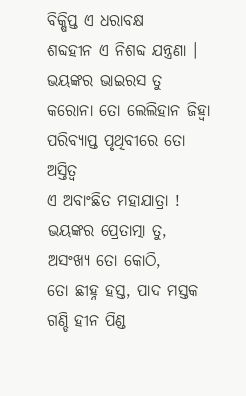ବିକ୍ଷିପ୍ତ ଏ ଧରାବକ୍ଷ
ଶବ୍ଦହୀନ ଏ ନିଶବ୍ଦ ଯନ୍ତ୍ରଣା ।
ଭୟଙ୍କର ଭାଇରସ ତୁ
କରୋନା ତୋ ଲେଲିହାନ ଜିହ୍ୱା
ପରିବ୍ୟାପ୍ତ ପୃଥିବୀରେ ତୋ ଅସ୍ତିତ୍ୱ
ଏ ଅବାଂଛିତ ମହାଯାତ୍ରା !
ଭୟଙ୍କର ପ୍ରେତାତ୍ମା ତୁ,
ଅସଂଖ୍ୟ ତୋ କୋଠି,
ତୋ ଛୀହ୍ନ ହସ୍ତ, ପାଦ ମସ୍ତକ
ଗଣ୍ଡି ହୀନ ପିଣ୍ଡ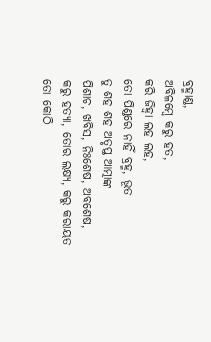ବ୍ରହ୍ମାଣ୍ଡ,
ଅବିଳମ୍ବେ କରୁ ହତ,
କରି ଜିହ୍ୱା ଲହ ଲହ,
ତୋ ପିଣ୍ଡରେ ନାହିଁ ବ୍ରହ୍ମ, ଭୂତ
ତୁ ଶହ ଶହ ଅତୃପ୍ତ ଆତ୍ମାଙ୍କ
ପିଶାଚ, ଖବିସ, ନିଃଶେଷ, ଅବଶେଷ,
କରୁ ହତ୍ୟା, ତୋର ଲକ୍ଷ୍ୟ, କରୁ କରାୟତ
ତୋ କୋଠି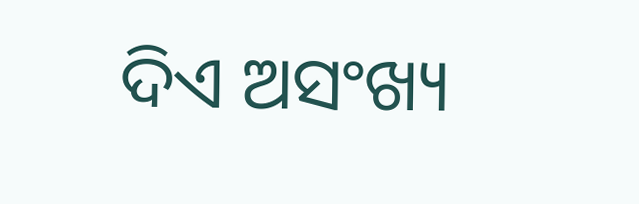ଦିଏ ଅସଂଖ୍ୟ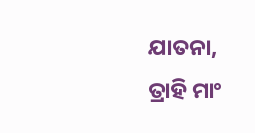ଯାତନା,
ତ୍ରାହି ମାଂ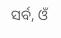ସର୍ବ, ଓଁ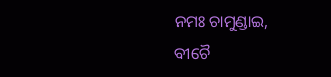ନମଃ ଚାମୁଣ୍ଡାଇ,
ବୀଚୈ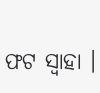ଫଟ ସ୍ୱାହା ।